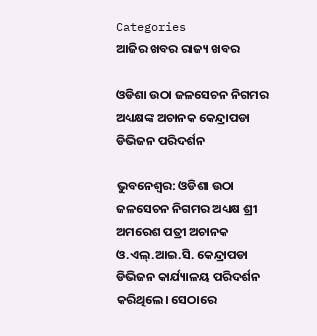Categories
ଆଜିର ଖବର ରାଜ୍ୟ ଖବର

ଓଡିଶା ଉଠା ଜଳସେଚନ ନିଗମର ଅଧ୍ୟକ୍ଷଙ୍କ ଅଚାନକ କେନ୍ଦ୍ରାପଡା ଡିଭିଜନ ପରିଦର୍ଶନ

ଭୁବନେଶ୍ବର: ଓଡିଶା ଉଠା ଜଳସେଚନ ନିଗମର ଅଧ୍ୟକ୍ଷ ଶ୍ରୀ ଅମରେଶ ପତ୍ରୀ ଅଚାନକ ଓ.ଏଲ୍.ଆଇ.ସି. କେନ୍ଦ୍ରାପଡା ଡିଭିଜନ କାର୍ଯ୍ୟାଳୟ ପରିଦର୍ଶନ କରିଥିଲେ। ସେଠାରେ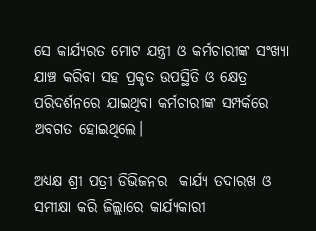ସେ କାର୍ଯ୍ୟରତ ମୋଟ ଯନ୍ତ୍ରୀ ଓ କର୍ମଚାରୀଙ୍କ ସଂଖ୍ୟା ଯାଞ୍ଚ କରିବା ସହ ପ୍ରକୃତ ଉପସ୍ଥିତି ଓ କ୍ଷେତ୍ର ପରିଦର୍ଶନରେ ଯାଇଥିବା କର୍ମଚାରୀଙ୍କ ସମ୍ପର୍କରେ ଅବଗତ ହୋଇଥିଲେ।

ଅଧ୍ୟକ୍ଷ ଶ୍ରୀ ପତ୍ରୀ ଡିଭିଜନର  କାର୍ଯ୍ୟ ତଦାରଖ ଓ ସମୀକ୍ଷା କରି ଜିଲ୍ଲାରେ କାର୍ଯ୍ୟକାରୀ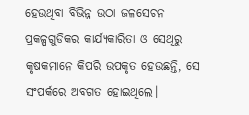ହେଉଥିବା ବିଭିନ୍ନ ଉଠା ଜଳସେଚନ ପ୍ରକଳ୍ପଗୁଡିକର କାର୍ଯ୍ୟକାରିତା ଓ ସେଥିରୁ କୃଷକମାନେ କିପରି ଉପକୃତ ହେଉଛନ୍ତି, ସେ ସଂପର୍କରେ ଅବଗତ ହୋଇଥିଲେ।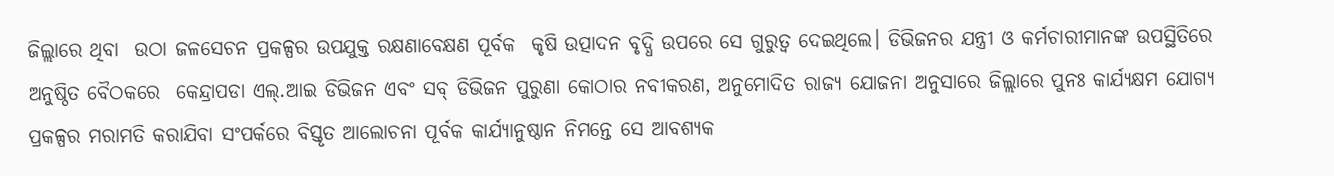ଜିଲ୍ଲାରେ ଥିବା  ଉଠା ଜଳସେଚନ ପ୍ରକଳ୍ପର ଉପଯୁକ୍ତ ରକ୍ଷଣାବେକ୍ଷଣ ପୂର୍ବକ  କୃଷି ଉତ୍ପାଦନ ବୃଦ୍ଧି ଉପରେ ସେ ଗୁରୁତ୍ୱ ଦେଇଥିଲେ। ଡିଭିଜନର ଯନ୍ତ୍ରୀ ଓ କର୍ମଚାରୀମାନଙ୍କ ଉପସ୍ଥିତିରେ ଅନୁଷ୍ଠିତ ବୈଠକରେ  କେନ୍ଦ୍ରାପଡା ଏଲ୍.ଆଇ ଡିଭିଜନ ଏବଂ ସବ୍ ଡିଭିଜନ ପୁରୁଣା କୋଠାର ନବୀକରଣ, ଅନୁମୋଦିତ ରାଜ୍ୟ ଯୋଜନା ଅନୁସାରେ ଜିଲ୍ଲାରେ ପୁନଃ କାର୍ଯ୍ୟକ୍ଷମ ଯୋଗ୍ୟ ପ୍ରକଳ୍ପର ମରାମତି କରାଯିବା ସଂପର୍କରେ ବିସ୍ତୃତ ଆଲୋଚନା ପୂର୍ବକ କାର୍ଯ୍ୟାନୁଷ୍ଠାନ ନିମନ୍ତେ ସେ ଆବଶ୍ୟକ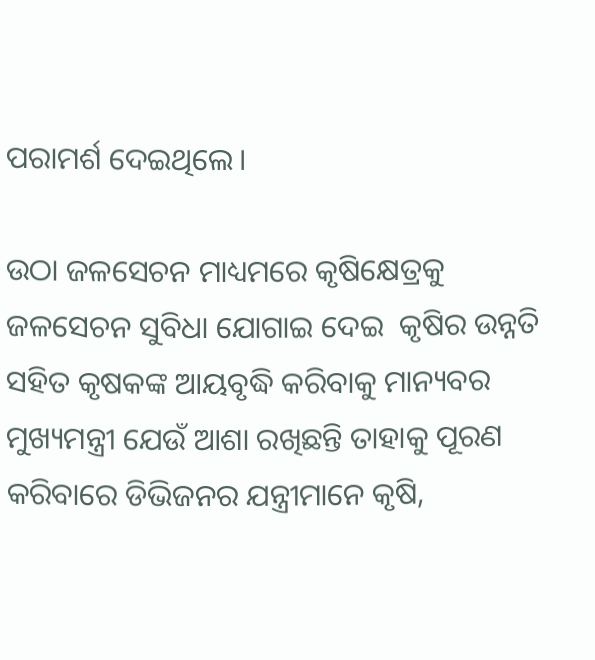ପରାମର୍ଶ ଦେଇଥିଲେ।

ଉଠା ଜଳସେଚନ ମାଧ୍ୟମରେ କୃଷିକ୍ଷେତ୍ରକୁ ଜଳସେଚନ ସୁବିଧା ଯୋଗାଇ ଦେଇ  କୃଷିର ଉନ୍ନତି ସହିତ କୃଷକଙ୍କ ଆୟବୃଦ୍ଧି କରିବାକୁ ମାନ୍ୟବର ମୁଖ୍ୟମନ୍ତ୍ରୀ ଯେଉଁ ଆଶା ରଖିଛନ୍ତି ତାହାକୁ ପୂରଣ କରିବାରେ ଡିଭିଜନର ଯନ୍ତ୍ରୀମାନେ କୃଷି,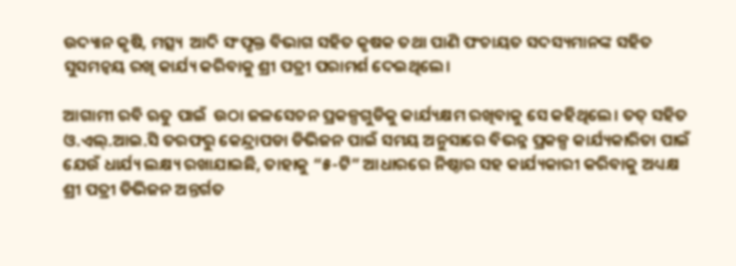ଉଦ୍ୟାନ କୃଷି, ମତ୍ସ୍ୟ  ଆଦି ସଂପୃକ୍ତ ବିଭାଗ ସହିତ କୃଷକ ତଥା ପାଣି ପଂଚାୟତ ସଦସ୍ୟମାନଙ୍କ ସହିତ ସୁସମନ୍ୱୟ ରଖି କାର୍ଯ୍ୟ କରିବାକୁ ଶ୍ରୀ ପତ୍ରୀ ପରାମର୍ଶ ଦେଇଥିଲେ।

ଆଗାମୀ ରବି ଋତୁ ପାଇଁ  ଉଠା ଜଳସେଚନ ପ୍ରକଳ୍ପଗୁଡିକୁ କାର୍ଯ୍ୟକ୍ଷମ ରଖିବାକୁ ସେ କହିଥିଲେ। ତତ୍ ସହିତ  ଓ.ଏଲ୍.ଆଇ.ସି ତରଫରୁ କେନ୍ଦ୍ରାପଡା ଡିଭିଜନ ପାଇଁ ସମୟ ଅନୁସାରେ ବିଭନ୍ନ ପ୍ରକଳ୍ପ କାର୍ଯ୍ୟକାରିତା ପାଇଁ  ଯେଉଁ ଧାର୍ଯ୍ୟ ଲକ୍ଷ୍ୟ ରଖାଯାଇଛି, ତାହାକୁ “୫-ଟି” ଆଧାରରେ ନିଷ୍ଠାର ସହ କାର୍ଯ୍ୟକାରୀ କରିବାକୁ ଅଧ୍ୟକ୍ଷ ଶ୍ରୀ ପତ୍ରୀ ଡିଭିଜନ ଅନ୍ତର୍ଗତ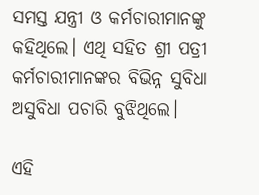ସମସ୍ତ ଯନ୍ତ୍ରୀ ଓ କର୍ମଚାରୀମାନଙ୍କୁ କହିଥିଲେ। ଏଥି ସହିତ ଶ୍ରୀ ପତ୍ରୀ କର୍ମଚାରୀମାନଙ୍କର ବିଭିନ୍ନ ସୁବିଧା ଅସୁବିଧା ପଚାରି ବୁଝିଥିଲେ।

ଏହି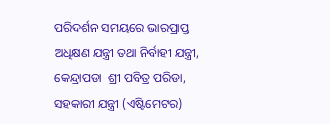ପରିଦର୍ଶନ ସମୟରେ ଭାରପ୍ରାପ୍ତ ଅଧିକ୍ଷଣ ଯନ୍ତ୍ରୀ ତଥା ନିର୍ବାହୀ ଯନ୍ତ୍ରୀ, କେନ୍ଦ୍ରାପଡା  ଶ୍ରୀ ପବିତ୍ର ପରିଡା, ସହକାରୀ ଯନ୍ତ୍ରୀ (ଏଷ୍ଟିମେଟର)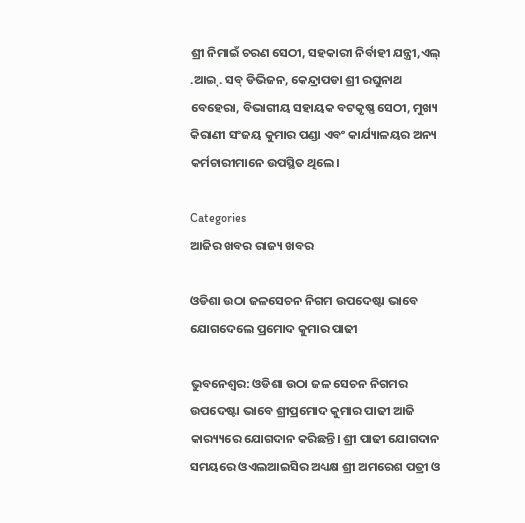ଶ୍ରୀ ନିମାଇଁ ଚରଣ ସେଠୀ, ସହକାରୀ ନିର୍ବାହୀ ଯନ୍ତ୍ରୀ,ଏଲ୍ .ଆଇ୍. ସବ୍ ଡିଭିଜନ, କେନ୍ଦ୍ରାପଡା ଶ୍ରୀ ରଘୁନାଥ ବେହେରା, ବିଭାଗୀୟ ସହାୟକ ବଟକୃଷ୍ଣ ସେଠୀ, ମୁଖ୍ୟ କିରାଣୀ ସଂଜୟ କୁମାର ପଣ୍ଡା ଏବଂ କାର୍ଯ୍ୟାଳୟର ଅନ୍ୟ କର୍ମଚାରୀମାନେ ଉପସ୍ଥିତ ଥିଲେ।

Categories
ଆଜିର ଖବର ରାଜ୍ୟ ଖବର

ଓଡିଶା ଉଠା ଜଳସେଚନ ନିଗମ ଉପଦେଷ୍ଟା ଭାବେ ଯୋଗଦେଲେ ପ୍ରମୋଦ କୁମାର ପାଢୀ

ଭୁବନେଶ୍ୱର: ଓଡିଶା ଉଠା ଜଳ ସେଚନ ନିଗମର ଉପଦେଷ୍ଟା ଭାବେ ଶ୍ରୀପ୍ରମୋଦ କୁମାର ପାଢୀ ଆଜି କାର‌୍ୟ୍ୟରେ ଯୋଗଦାନ କରିଛନ୍ତି। ଶ୍ରୀ ପାଢୀ ଯୋଗଦାନ ସମୟରେ ଓଏଲଆଇସିର ଅଧ୍ୟକ୍ଷ ଶ୍ରୀ ଅମରେଶ ପତ୍ରୀ ଓ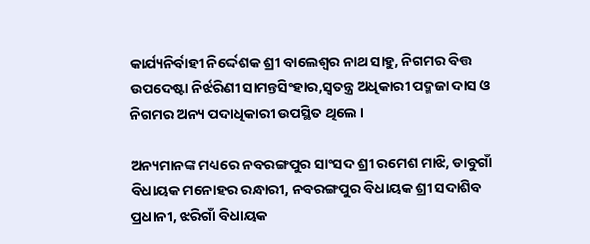କାର୍ଯ୍ୟନିର୍ବାହୀ ନିର୍ଦ୍ଦେଶକ ଶ୍ରୀ ବାଲେଶ୍ୱର ନାଥ ସାହୁ, ନିଗମର ବିତ୍ତ ଉପଦେଷ୍ଟା ନିର୍ଝରିଣୀ ସାମନ୍ତସିଂହାର,ସ୍ୱତନ୍ତ୍ର ଅଧିକାରୀ ପଦ୍ମଜା ଦାସ ଓ ନିଗମର ଅନ୍ୟ ପଦାଧିକାରୀ ଉପସ୍ଥିତ ଥିଲେ ।

ଅନ୍ୟମାନଙ୍କ ମଧ୍ୟରେ ନବରଙ୍ଗପୁର ସାଂସଦ ଶ୍ରୀ ରମେଶ ମାଝି, ଡାବୁଗାଁ ବିଧାୟକ ମନୋହର ରନ୍ଧାରୀ, ନବରଙ୍ଗପୁର ବିଧାୟକ ଶ୍ରୀ ସଦାଶିବ ପ୍ରଧାନୀ, ଝରିଗାଁ ବିଧାୟକ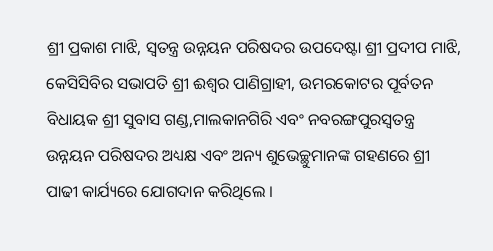ଶ୍ରୀ ପ୍ରକାଶ ମାଝି, ସ୍ୱତନ୍ତ୍ର ଉନ୍ନୟନ ପରିଷଦର ଉପଦେଷ୍ଟା ଶ୍ରୀ ପ୍ରଦୀପ ମାଝି, କେସିସିବିର ସଭାପତି ଶ୍ରୀ ଈଶ୍ୱର ପାଣିଗ୍ରାହୀ, ଉମରକୋଟର ପୂର୍ବତନ ବିଧାୟକ ଶ୍ରୀ ସୁବାସ ଗଣ୍ଡ,ମାଲକାନଗିରି ଏବଂ ନବରଙ୍ଗପୁରସ୍ୱତନ୍ତ୍ର ଉନ୍ନୟନ ପରିଷଦର ଅଧ୍ୟକ୍ଷ ଏବଂ ଅନ୍ୟ ଶୁଭେଚ୍ଛୁମାନଙ୍କ ଗହଣରେ ଶ୍ରୀ ପାଢୀ କାର୍ଯ୍ୟରେ ଯୋଗଦାନ କରିଥିଲେ ।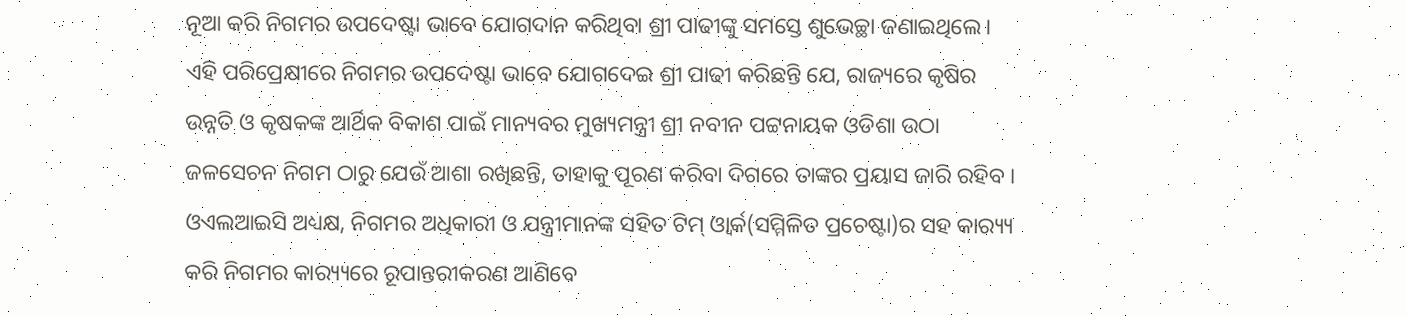ନୂଆ କରି ନିଗମର ଉପଦେଷ୍ଟା ଭାବେ ଯୋଗଦାନ କରିଥିବା ଶ୍ରୀ ପାଢୀଙ୍କୁ ସମସ୍ତେ ଶୁଭେଚ୍ଛା ଜଣାଇଥିଲେ। ଏହି ପରିପ୍ରେକ୍ଷୀରେ ନିଗମର ଉପଦେଷ୍ଟା ଭାବେ ଯୋଗଦେଇ ଶ୍ରୀ ପାଢୀ କରିଛନ୍ତି ଯେ, ରାଜ୍ୟରେ କୃଷିର ଉନ୍ନତି ଓ କୃଷକଙ୍କ ଆର୍ଥିକ ବିକାଶ ପାଇଁ ମାନ୍ୟବର ମୁଖ୍ୟମନ୍ତ୍ରୀ ଶ୍ରୀ ନବୀନ ପଟ୍ଟନାୟକ ଓଡିଶା ଉଠା ଜଳସେଚନ ନିଗମ ଠାରୁ ଯେଉଁ ଆଶା ରଖିଛନ୍ତି, ତାହାକୁ ପୂରଣ କରିବା ଦିଗରେ ତାଙ୍କର ପ୍ରୟାସ ଜାରି ରହିବ । ଓଏଲଆଇସି ଅଧ୍ୟକ୍ଷ, ନିଗମର ଅଧିକାରୀ ଓ ଯନ୍ତ୍ରୀମାନଙ୍କ ସହିତ ଟିମ୍ ଓ୍ୱାର୍କ(ସମ୍ମିଳିତ ପ୍ରଚେଷ୍ଟା)ର ସହ କାର‌୍ୟ୍ୟ କରି ନିଗମର କାର‌୍ୟ୍ୟରେ ରୂପାନ୍ତରୀକରଣ ଆଣିବେ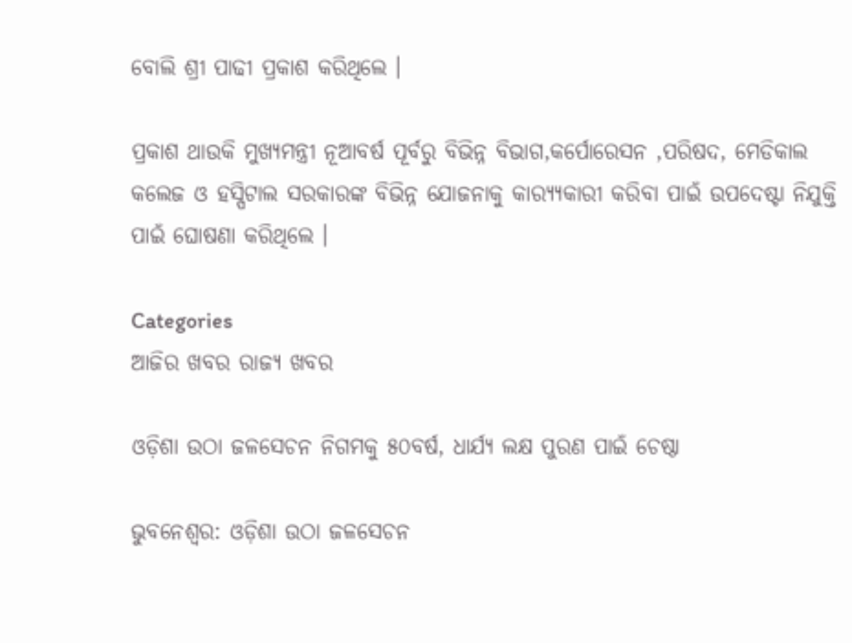ବୋଲି ଶ୍ରୀ ପାଢୀ ପ୍ରକାଶ କରିଥିଲେ ।

ପ୍ରକାଶ ଥାଉକି ମୁଖ୍ୟମନ୍ତ୍ରୀ ନୂଆବର୍ଷ ପୂର୍ବରୁ ବିଭିନ୍ନ ବିଭାଗ,କର୍ପୋରେସନ ,ପରିଷଦ, ମେଡିକାଲ କଲେଜ ଓ ହସ୍ପିଟାଲ ସରକାରଙ୍କ ବିଭିନ୍ନ ଯୋଜନାକୁ କାର‌୍ୟ୍ୟକାରୀ କରିବା ପାଇଁ ଉପଦେଷ୍ଟା ନିଯୁକ୍ତି ପାଇଁ ଘୋଷଣା କରିଥିଲେ ।

Categories
ଆଜିର ଖବର ରାଜ୍ୟ ଖବର

ଓଡ଼ିଶା ଉଠା ଜଳସେଚନ ନିଗମକୁ ୫୦ବର୍ଷ, ଧାର୍ଯ୍ୟ ଲକ୍ଷ ପୁରଣ ପାଇଁ ଚେଷ୍ଠା

ଭୁବନେଶ୍ବର: ଓଡ଼ିଶା ଉଠା ଜଳସେଚନ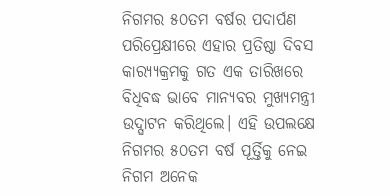ନିଗମର ୫୦ତମ ବର୍ଷର ପଦାର୍ପଣ ପରିପ୍ରେକ୍ଷୀରେ ଏହାର ପ୍ରତିଷ୍ଠା ଦିବସ କାର‌୍ୟ୍ୟକ୍ରମକୁ ଗତ ଏକ ତାରିଖରେ ବିଧିବଦ୍ଧ ଭାବେ ମାନ୍ୟବର ମୁଖ୍ୟମନ୍ତ୍ରୀ ଉଦ୍ଘାଟନ କରିଥିଲେ। ଏହି ଉପଲକ୍ଷେ ନିଗମର ୫୦ତମ ବର୍ଷ ପୂର୍ତ୍ତିକୁ ନେଇ ନିଗମ ଅନେକ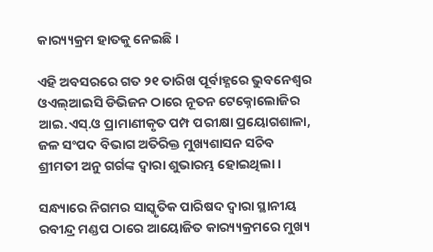କାର‌୍ୟ୍ୟକ୍ରମ ହାତକୁ ନେଇଛି।

ଏହି ଅବସରରେ ଗତ ୨୧ ତାରିଖ ପୂର୍ବାହ୍ଣରେ ଭୁବନେଶ୍ୱର ଓଏଲ୍ଆଇସି ଡିଭିଜନ ଠାରେ ନୂତନ ଟେକ୍ନୋଲୋଜିର ଆଇ.ଏସ୍.ଓ ପ୍ରାମାଣୀକୃତ ପମ୍ପ ପରୀକ୍ଷା ପ୍ରୟୋଗଶାଳା, ଜଳ ସଂପଦ ବିଭାଗ ଅତିରିକ୍ତ ମୁଖ୍ୟଶାସନ ସଚିବ ଶ୍ରୀମତୀ ଅନୁ ଗର୍ଗଙ୍କ ଦ୍ୱାରା ଶୁଭାରମ୍ଭ ହୋଇଥିଲା ।

ସନ୍ଧ୍ୟାରେ ନିଗମର ସାସ୍କୃତିକ ପାରିଷଦ ଦ୍ୱାରା ସ୍ଥାନୀୟ ରବୀନ୍ଦ୍ର ମଣ୍ଡପ ଠାରେ ଆୟୋଜିତ କାର‌୍ୟ୍ୟକ୍ରମରେ ମୁଖ୍ୟ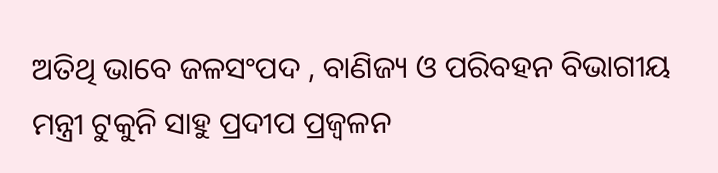ଅତିଥି ଭାବେ ଜଳସଂପଦ , ବାଣିଜ୍ୟ ଓ ପରିବହନ ବିଭାଗୀୟ ମନ୍ତ୍ରୀ ଟୁକୁନି ସାହୁ ପ୍ରଦୀପ ପ୍ରଜ୍ୱଳନ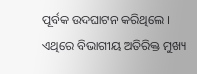ପୂର୍ବକ ଉଦଘାଟନ କରିଥିଲେ । ଏଥିରେ ବିଭାଗୀୟ ଅତିରିକ୍ତ ମୁଖ୍ୟ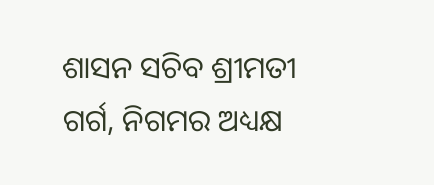ଶାସନ ସଚିବ ଶ୍ରୀମତୀ ଗର୍ଗ, ନିଗମର ଅଧ୍ୟକ୍ଷ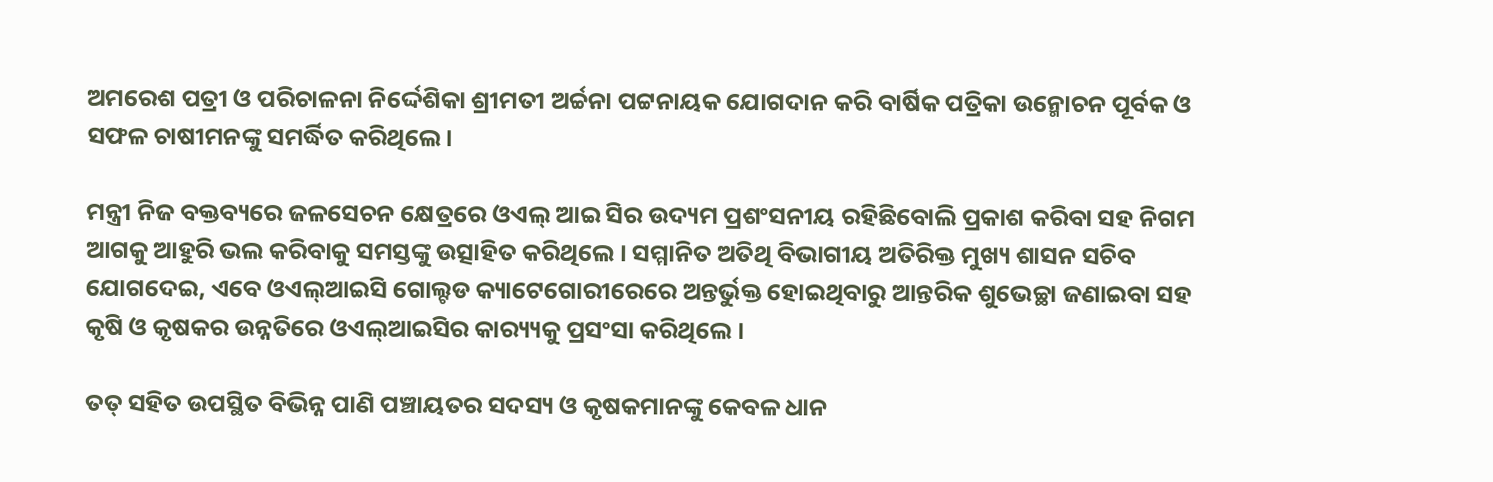ଅମରେଶ ପତ୍ରୀ ଓ ପରିଚାଳନା ନିର୍ଦ୍ଦେଶିକା ଶ୍ରୀମତୀ ଅର୍ଚ୍ଚନା ପଟ୍ଟନାୟକ ଯୋଗଦାନ କରି ବାର୍ଷିକ ପତ୍ରିକା ଉନ୍ମୋଚନ ପୂର୍ବକ ଓ ସଫଳ ଚାଷୀମନଙ୍କୁ ସମର୍ଦ୍ଧିତ କରିଥିଲେ।

ମନ୍ତ୍ରୀ ନିଜ ବକ୍ତବ୍ୟରେ ଜଳସେଚନ କ୍ଷେତ୍ରରେ ଓଏଲ୍ ଆଇ ସିର ଉଦ୍ୟମ ପ୍ରଶଂସନୀୟ ରହିଛିବୋଲି ପ୍ରକାଶ କରିବା ସହ ନିଗମ ଆଗକୁ ଆହୁରି ଭଲ କରିବାକୁ ସମସ୍ତଙ୍କୁ ଉତ୍ସାହିତ କରିଥିଲେ । ସମ୍ମାନିତ ଅତିଥି ବିଭାଗୀୟ ଅତିରିକ୍ତ ମୁଖ୍ୟ ଶାସନ ସଚିବ ଯୋଗଦେଇ, ଏବେ ଓଏଲ୍ଆଇସି ଗୋଲ୍ଟଡ କ୍ୟାଟେଗୋରୀରେରେ ଅନ୍ତର୍ଭୁକ୍ତ ହୋଇଥିବାରୁ ଆନ୍ତରିକ ଶୁଭେଚ୍ଛା ଜଣାଇବା ସହ କୃଷି ଓ କୃଷକର ଉନ୍ନତିରେ ଓଏଲ୍ଆଇସିର କାର‌୍ୟ୍ୟକୁ ପ୍ରସଂସା କରିଥିଲେ ।

ତତ୍ ସହିତ ଉପସ୍ଥିତ ବିଭିନ୍ନ ପାଣି ପଞ୍ଚାୟତର ସଦସ୍ୟ ଓ କୃଷକମାନଙ୍କୁ କେବଳ ଧାନ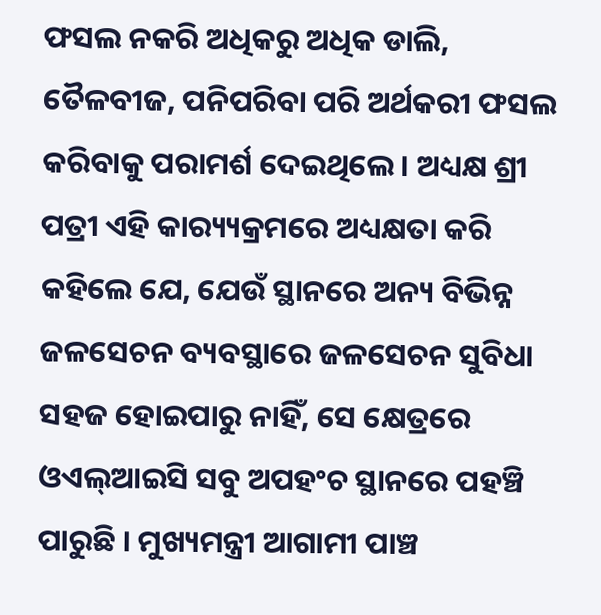ଫସଲ ନକରି ଅଧିକରୁ ଅଧିକ ଡାଲି, ତୈଳବୀଜ, ପନିପରିବା ପରି ଅର୍ଥକରୀ ଫସଲ କରିବାକୁ ପରାମର୍ଶ ଦେଇଥିଲେ। ଅଧ୍ୟକ୍ଷ ଶ୍ରୀ ପତ୍ରୀ ଏହି କାର‌୍ୟ୍ୟକ୍ରମରେ ଅଧ୍ୟକ୍ଷତା କରି କହିଲେ ଯେ, ଯେଉଁ ସ୍ଥାନରେ ଅନ୍ୟ ବିଭିନ୍ନ ଜଳସେଚନ ବ୍ୟବସ୍ଥାରେ ଜଳସେଚନ ସୁବିଧା ସହଜ ହୋଇପାରୁ ନାହିଁ, ସେ କ୍ଷେତ୍ରରେ ଓଏଲ୍ଆଇସି ସବୁ ଅପହଂଚ ସ୍ଥାନରେ ପହଞ୍ଚି ପାରୁଛି । ମୁଖ୍ୟମନ୍ତ୍ରୀ ଆଗାମୀ ପାଞ୍ଚ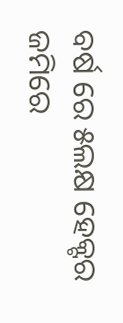ବର୍ଷ ରେ ୫ଲକ୍ଷ ହେକ୍ଟର ଜମିରେ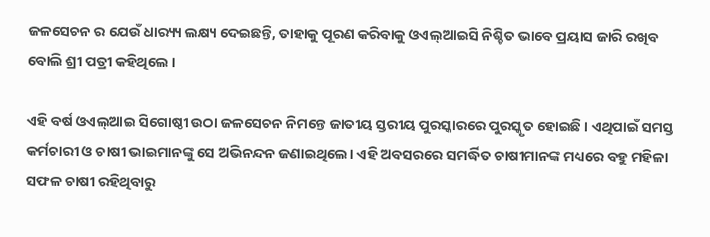ଜଳସେଚନ ର ଯେଉଁ ଧାର‌୍ୟ୍ୟ ଲକ୍ଷ୍ୟ ଦେଇଛନ୍ତି, ତାହାକୁ ପୂରଣ କରିବାକୁ ଓଏଲ୍ଆଇସି ନିଶ୍ଚିତ ଭାବେ ପ୍ରୟାସ ଜାରି ରଖିବ ବୋଲି ଶ୍ରୀ ପତ୍ରୀ କହିଥିଲେ ।

ଏହି ବର୍ଷ ଓଏଲ୍ଆଇ ସିଗୋଷ୍ଠୀ ଉଠା ଜଳସେଚନ ନିମନ୍ତେ ଜାତୀୟ ସ୍ତରୀୟ ପୁରସ୍କାରରେ ପୁରସ୍କୃତ ହୋଇଛି । ଏଥିପାଇଁ ସମସ୍ତ କର୍ମଚାରୀ ଓ ଚାଷୀ ଭାଇମାନଙ୍କୁ ସେ ଅଭିନନ୍ଦନ ଜଣାଇଥିଲେ। ଏହି ଅବସରରେ ସମର୍ଦ୍ଧିତ ଚାଷୀମାନଙ୍କ ମଧ୍ୟରେ ବହୁ ମହିଳା ସଫଳ ଚାଷୀ ରହିଥିବାରୁ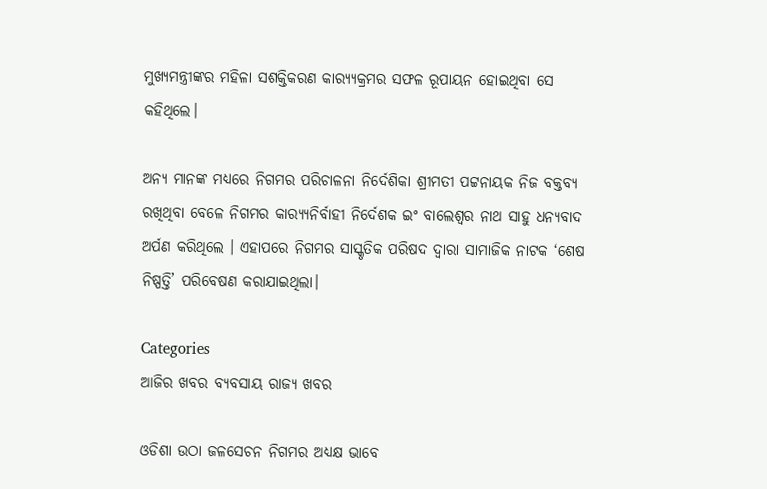ମୁଖ୍ୟମନ୍ତ୍ରୀଙ୍କର ମହିଳା ସଶକ୍ତିକରଣ କାର‌୍ୟ୍ୟକ୍ରମର ସଫଳ ରୂପାୟନ ହୋଇଥିବା ସେ କହିଥିଲେ।

ଅନ୍ୟ ମାନଙ୍କ ମଧ୍ୟରେ ନିଗମର ପରିଚାଳନା ନିର୍ଦେଶିକା ଶ୍ରୀମତୀ ପଟ୍ଟନାୟକ ନିଜ ବକ୍ତବ୍ୟ ରଖିଥିବା ବେଳେ ନିଗମର କାର‌୍ୟ୍ୟନିର୍ବାହୀ ନିର୍ଦେଶକ ଇଂ ବାଲେଶ୍ୱର ନାଥ ସାହୁ ଧନ୍ୟବାଦ ଅର୍ପଣ କରିଥିଲେ । ଏହାପରେ ନିଗମର ସାସ୍କୃତିକ ପରିଷଦ ଦ୍ୱାରା ସାମାଜିକ ନାଟକ ‘ଶେଷ ନିଷ୍ପତ୍ତି’ ପରିବେଷଣ କରାଯାଇଥିଲା।

Categories
ଆଜିର ଖବର ବ୍ୟବସାୟ ରାଜ୍ୟ ଖବର

ଓଡିଶା ଉଠା ଜଳସେଚନ ନିଗମର ଅଧ୍ୟକ୍ଷ ଭାବେ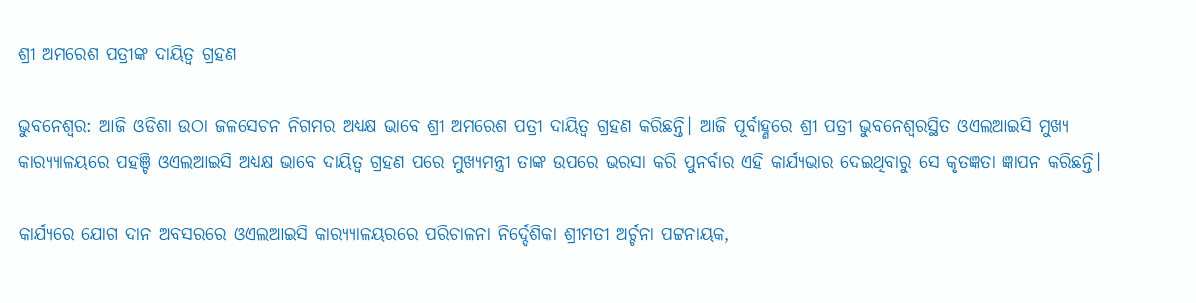ଶ୍ରୀ ଅମରେଶ ପତ୍ରୀଙ୍କ ଦାୟିତ୍ୱ ଗ୍ରହଣ

ଭୁବନେଶ୍ୱର: ଆଜି ଓଡିଶା ଉଠା ଜଳସେଚନ ନିଗମର ଅଧ୍ୟକ୍ଷ ଭାବେ ଶ୍ରୀ ଅମରେଶ ପତ୍ରୀ ଦାୟିତ୍ୱ ଗ୍ରହଣ କରିଛନ୍ତି। ଆଜି ପୂର୍ବାହ୍ଣରେ ଶ୍ରୀ ପତ୍ରୀ ଭୁବନେଶ୍ୱରସ୍ଥିତ ଓଏଲଆଇସି ମୁଖ୍ୟ କାର‌୍ୟ୍ୟାଳୟରେ ପହଞ୍ଚି ଓଏଲଆଇସି ଅଧ୍ୟକ୍ଷ ଭାବେ ଦାୟିତ୍ୱ ଗ୍ରହଣ ପରେ ମୁଖ୍ୟମନ୍ତ୍ରୀ ତାଙ୍କ ଉପରେ ଭରସା କରି ପୁନର୍ବାର ଏହି କାର୍ଯ୍ୟଭାର ଦେଇଥିବାରୁ ସେ କୃତଜ୍ଞତା ଜ୍ଞାପନ କରିଛନ୍ତି।

କାର୍ଯ୍ୟରେ ଯୋଗ ଦାନ ଅବସରରେ ଓଏଲଆଇସି କାର‌୍ୟ୍ୟାଳୟରରେ ପରିଚାଳନା ନିର୍ଦ୍ଦେଶିକା ଶ୍ରୀମତୀ ଅର୍ଚ୍ଚନା ପଟ୍ଟନାୟକ,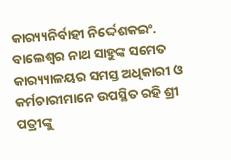କାର‌୍ୟ୍ୟନିର୍ବାହୀ ନିର୍ଦ୍ଦେଶକଇଂ. ବାଲେଶ୍ୱର ନାଥ ସାହୁଙ୍କ ସମେତ କାର‌୍ୟ୍ୟାଳୟର ସମସ୍ତ ଅଧିକାରୀ ଓ କର୍ମଚାରୀମାନେ ଉପସ୍ଥିତ ରହି ଶ୍ରୀ ପତ୍ରୀଙ୍କୁ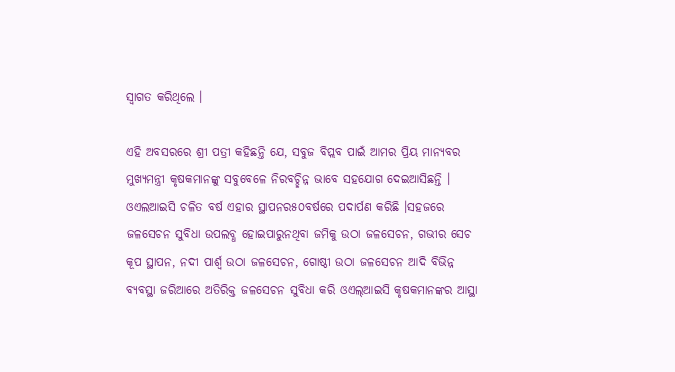ସ୍ୱାଗତ କରିଥିଲେ ।

ଏହି ଅବସରରେ ଶ୍ରୀ ପତ୍ରୀ କହିଛନ୍ତି ଯେ, ସବୁଜ ବିପ୍ଲବ ପାଇଁ ଆମର ପ୍ରିୟ ମାନ୍ୟବର ମୁଖ୍ୟମନ୍ତ୍ରୀ କୃଷକମାନଙ୍କୁ ସବୁବେଳେ ନିରବଚ୍ଛିନ୍ନ ଭାବେ ସହଯୋଗ ଦେଇଆସିଛନ୍ତି । ଓଏଲଆଇସି ଚଳିତ ବର୍ଷ ଏହାର ସ୍ଥାପନର୫୦ବର୍ଷରେ ପଦାର୍ପଣ କରିଛି ।ସହଜରେ ଜଳସେଚନ ସୁବିଧା ଉପଲବ୍ଧ ହୋଇପାରୁନଥିବା ଜମିକୁ ଉଠା ଜଳସେଚନ, ଗଭୀର ସେଚ କୂପ ସ୍ଥାପନ, ନଦୀ ପାର୍ଶ୍ୱ ଉଠା ଜଳସେଚନ, ଗୋଷ୍ଠୀ ଉଠା ଜଳସେଚନ ଆଦି ବିଭିନ୍ନ ବ୍ୟବସ୍ଥା ଜରିଆରେ ଅତିରିକ୍ତ ଜଳସେଚନ ସୁବିଧା କରି ଓଏଲ୍ଆଇସି କୃଷକମାନଙ୍କର ଆସ୍ଥା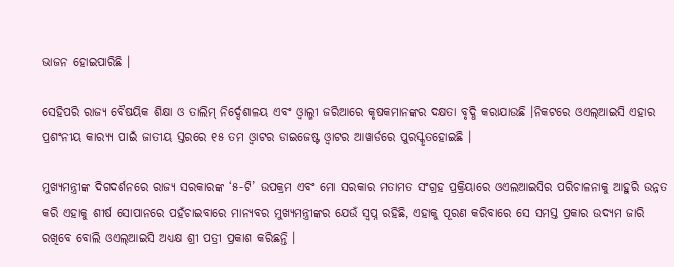ଭାଜନ ହୋଇପାରିଛି ।

ସେହିପରି ରାଜ୍ୟ ବୈଷୟିକ ଶିକ୍ଷା ଓ ତାଲିମ୍ ନିର୍ଦ୍ଦେଶାଳୟ ଏବଂ ଓ୍ୱାଲ୍ମୀ ଜରିଆରେ କୃଷକମାନଙ୍କର ଦକ୍ଷତା ବୃଦ୍ଧି କରାଯାଉଛି ।ନିକଟରେ ଓଏଲ୍ଆଇସି ଏହାର ପ୍ରଶଂନୀୟ କାର‌୍ୟ୍ୟ ପାଇଁ ଜାତୀୟ ସ୍ତରରେ ୧୫ ତମ ଓ୍ୱାଟର ଡାଇଜେଷ୍ଟ ଓ୍ୱାଟର ଆୱାର୍ଡରେ ପୁରସ୍କୃତହୋଇଛି ।

ମୁଖ୍ୟମନ୍ତ୍ରୀଙ୍କ ଦିଗଦର୍ଶନରେ ରାଜ୍ୟ ସରକାରଙ୍କ ‘୫-ଟି’ ଉପକ୍ରମ ଏବଂ ମୋ ସରକାର ମତାମତ ସଂଗ୍ରହ ପ୍ରକ୍ରିୟାରେ ଓଏଲଆଇସିର ପରିଚାଳନାକୁ ଆହୁରି ଉନ୍ନତ କରି ଏହାକୁ ଶୀର୍ଷ ସୋପାନରେ ପହଁଚାଇବାରେ ମାନ୍ୟବର ମୁଖ୍ୟମନ୍ତ୍ରୀଙ୍କର ଯେଉଁ ସ୍ୱପ୍ନ ରହିଛି, ଏହାକୁ ପୂରଣ କରିବାରେ ସେ ସମସ୍ତ ପ୍ରକାର ଉଦ୍ୟମ ଜାରି ରଖିବେ ବୋଲି ଓଏଲ୍ଆଇସି ଅଧ୍ୟକ୍ଷ ଶ୍ରୀ ପତ୍ରୀ ପ୍ରକାଶ କରିଛନ୍ତି ।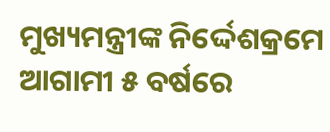ମୁଖ୍ୟମନ୍ତ୍ରୀଙ୍କ ନିର୍ଦ୍ଦେଶକ୍ରମେ ଆଗାମୀ ୫ ବର୍ଷରେ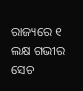ରାଜ୍ୟରେ ୧ ଲକ୍ଷ ଗଭୀର ସେଚ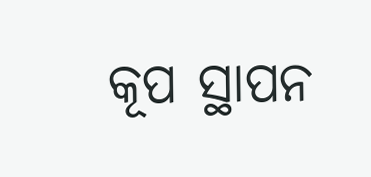କୂପ ସ୍ଥାପନ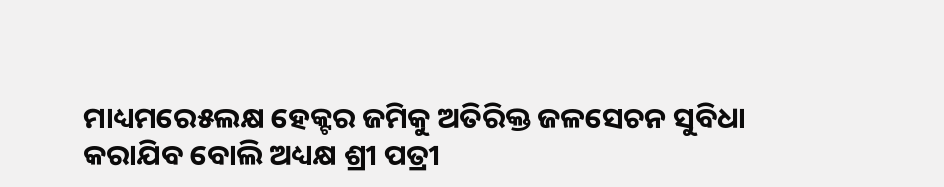ମାଧ୍ୟମରେ୫ଲକ୍ଷ ହେକ୍ଟର ଜମିକୁ ଅତିରିକ୍ତ ଜଳସେଚନ ସୁବିଧା କରାଯିବ ବୋଲି ଅଧ୍ୟକ୍ଷ ଶ୍ରୀ ପତ୍ରୀ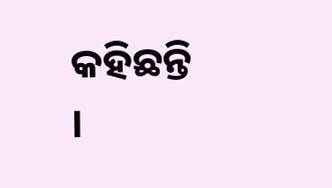କହିଛନ୍ତି ।